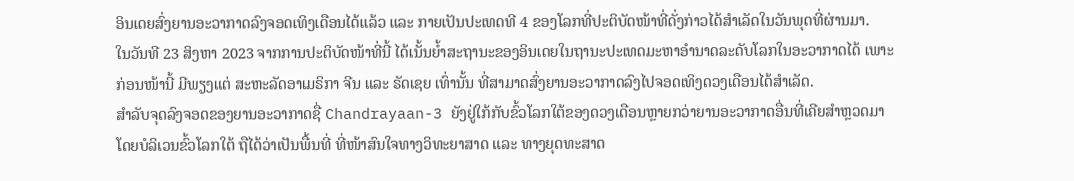ອິນເດຍສົ່ງຍານອະວາກາດລົງຈອດເທິງເດືອນໄດ້ແລ້ວ ແລະ ກາຍເປັນປະເທດທີ 4 ຂອງໂລກທີ່ປະຕິບັດໜ້າທີ່ດັ່ງກ່າວໄດ້ສຳເລັດໃນວັນພຸດທີ່ຜ່ານມາ.
ໃນວັນທີ 23 ສິງຫາ 2023 ຈາກການປະຕິບັດໜ້າທີ່ນີ້ ໄດ້ເນັ້ນຍ້ຳສະຖານະຂອງອິນເດຍໃນຖານະປະເທດມະຫາອຳນາດລະດັບໂລກໃນອະວາກາດໄດ້ ເພາະກ່ອນໜ້ານີ້ ມີພຽງແຕ່ ສະຫະລັດອາເມຣິກາ ຈີນ ແລະ ຣັດເຊຍ ເທົ່ານັ້ນ ທີ່ສາມາດສົ່ງຍານອະວາກາດລົງໄປຈອດເທິງດວງເດືອນໄດ້ສຳເລັດ.
ສຳລັບຈຸດລົງຈອດຂອງຍານອະວາກາດຊື່ Chandrayaan-3 ຍັງຢູ່ໃກ້ກັບຂົ້ວໂລກໃຕ້ຂອງດວງເດືອນຫຼາຍກວ່າຍານອະວາກາດອື່ນທີ່ເຄີຍສຳຫຼວດມາ ໂດຍບໍລິເວນຂົ້ວໂລກໃຕ້ ຖືໄດ້ວ່າເປັນພື້ນທີ່ ທີ່ໜ້າສົນໃຈທາງວິທະຍາສາດ ແລະ ທາງຍຸດທະສາດ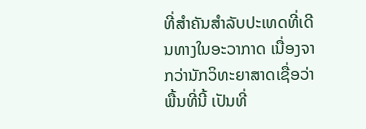ທີ່ສຳຄັນສຳລັບປະເທດທີ່ເດີນທາງໃນອະວາກາດ ເນື່ອງຈາກວ່ານັກວິທະຍາສາດເຊື່ອວ່າພື້ນທີ່ນີ້ ເປັນທີ່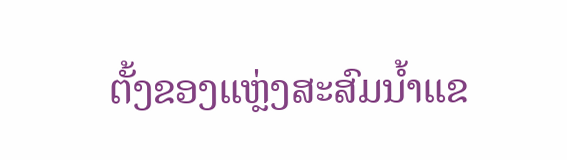ຕັ້ງຂອງແຫຼ່ງສະສົມນ້ຳແຂ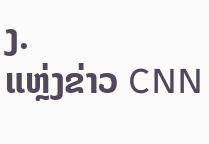ງ.
ແຫຼ່ງຂ່າວ CNN